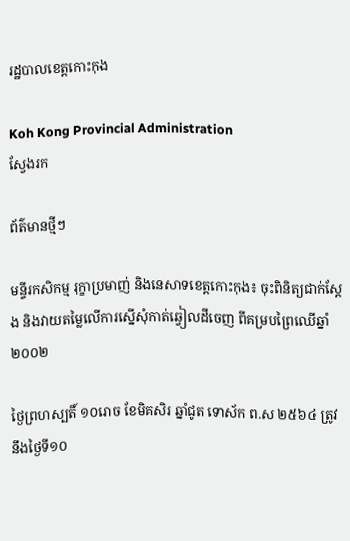រដ្ឋបាលខេត្តកោះកុង

Koh Kong Provincial Administration
ស្វែងរក

ព័ត៌មានថ្មីៗ

មន្ទីរកសិកម្ម រុក្ខាប្រមាញ់ និងនេសាទខេត្តកោះកុង៖ ចុះពិនិត្យជាក់ស្ដែង និងវាយតម្លៃលើការស្នើសុំកាត់ឆ្វៀលដីចេញ ពីគម្របព្រៃឈើឆ្នាំ២០០២

ថ្ងៃព្រហស្បតិ៍ ១០រោច ខែមិគសិរ ឆ្នាំជូត ទោស័ក ព.ស ២៥៦៤ ត្រូវនឹងថ្ងៃទី១០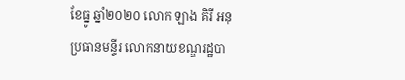ខែធ្នូ ឆ្នាំ២០២០ លោក ឡាង គិរី អនុប្រធានមន្ទីរ លោកនាយខណ្ឌរដ្ឋបា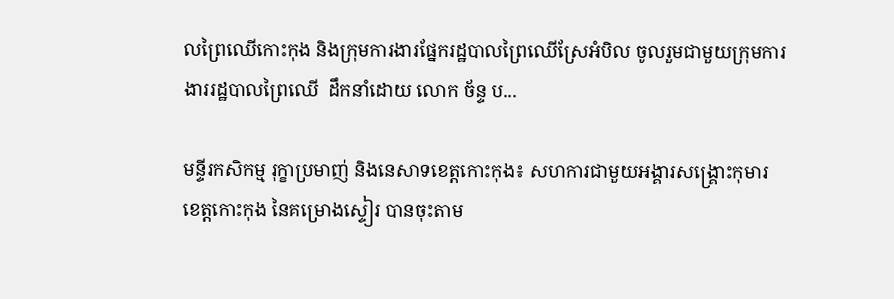លព្រៃឈើកោះកុង និងក្រុមការងារផ្នែករដ្ឋបាលព្រៃឈើស្រែអំបិល ចូលរួមជាមួយក្រុមការងាររដ្ឋបាលព្រៃឈើ  ដឹកនាំដោយ លោក ច័ន្ទ ប...

មន្ទីរកសិកម្ម រុក្ខាប្រមាញ់ និងនេសាទខេត្តកោះកុង៖ សហការជាមួយអង្គារសង្គ្រោះកុមារខេត្តកោះកុង នៃគម្រោងស្ទៀរ បានចុះតាម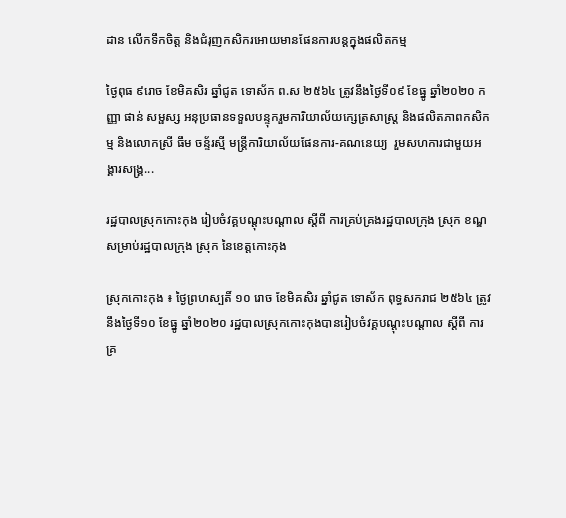ដាន លើកទឹកចិត្ត និងជំរុញកសិករអោយមានផែនការបន្តក្នុងផលិតកម្ម

ថ្ងៃពុធ ៩រោច ខែមិគសិរ ឆ្នាំជូត ទោស័ក ព.ស ២៥៦៤ ត្រូវនឹងថ្ងៃទី០៩ ខែធ្នូ ឆ្នាំ២០២០ កញ្ញា ផាន់ សម្ផស្ស អនុប្រធានទទួលបន្ទុករួមការិយាល័យក្សេត្រសាស្រ្ត និងផលិតភាពកសិកម្ម និងលោកស្រី ធឹម ចន្ទ័រស្មី មន្រ្តីការិយាល័យផែនការ-គណនេយ្យ  រួមសហការជាមួយអង្គារសង្គ្រ...

រដ្ឋបាលស្រុកកោះកុង រៀបចំវគ្គបណ្ដុះបណ្ដាល ស្តីពី ការគ្រប់គ្រងរដ្ឋបាលក្រុង ស្រុក ខណ្ឌ សម្រាប់រដ្ឋបាលក្រុង ស្រុក នៃខេត្តកោះកុង

ស្រុកកោះកុង ៖ ថ្ងៃព្រហស្បតិ៍ ១០ រោច ខែមិគសិរ ឆ្នាំជូត ទោស័ក ពុទ្ធសករាជ ២៥៦៤ ត្រូវនឹងថ្ងៃទី១០ ខែធ្នូ ឆ្នាំ២០២០ រដ្ឋបាលស្រុកកោះកុងបានរៀបចំវគ្គបណ្ដុះបណ្ដាល ស្តីពី ការគ្រ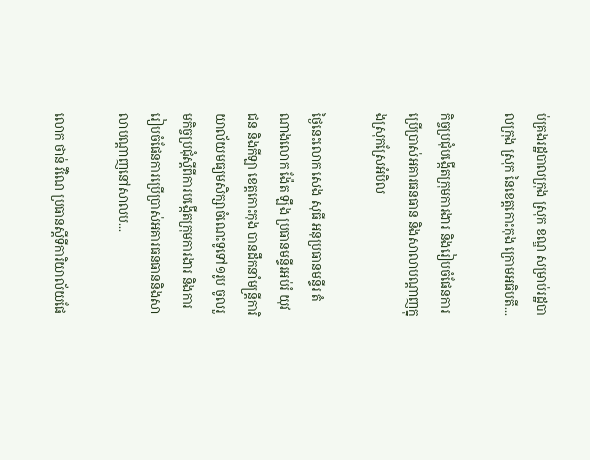ប់គ្រងរដ្ឋបាលក្រុង ស្រុក ខណ្ឌ សម្រាប់រដ្ឋបាលក្រុង ស្រុក នៃខេត្តកោះកុង ក្រោមអធិបតី...

កិច្ចប្រជុំបង្កើតក្រុមការងារ និងរៀបចំផែនការប្រើប្រាស់អគារធនធាន និងសាលាបណ្ដាញក្នុងស្រុកស្រែអំបិល

ថ្ងៃនេះលោក សេង សុធី អនុប្រធានមន្ទីរ តំណាងលោក ង៉ែត ឡឹង ប្រធានមន្ទីរអប់រំ យុវជន និងកីឡា ខេត្តកោះកុង បានដឹកនាំមន្ត្រីការិយាល័យមធ្យមសិក្សាចំណេះទូទៅ១រូប ចូលរួមកិច្ចប្រជុំស្ដីពីការបង្កើតក្រុមការងារ និងការរៀបចំផែនការប្រើប្រាស់អគារធនធាននិងសាលាបណ្ដាញនៅសាលប...

លោក ថាន់ វីណៃ ប្រធានស្ដីទីការិយាល័យផែ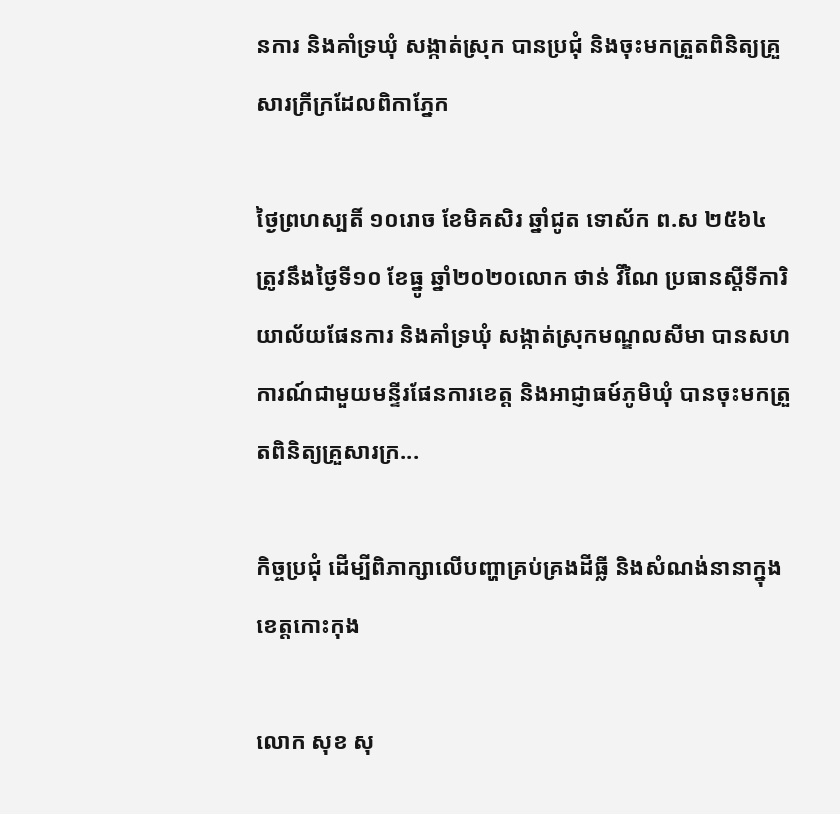នការ និងគាំទ្រឃុំ សង្កាត់ស្រុក បានប្រជុំ និងចុះមកត្រួតពិនិត្យគ្រួសារក្រីក្រដែលពិកាភ្នែក

ថ្ងៃព្រហស្បតិ៍ ១០រោច ខែមិគសិរ ឆ្នាំជូត ទោស័ក ព.ស ២៥៦៤ ត្រូវនឹងថ្ងៃទី១០ ខែធ្នូ ឆ្នាំ២០២០លោក ថាន់ វីណៃ ប្រធានស្ដីទីការិយាល័យផែនការ និងគាំទ្រឃុំ សង្កាត់ស្រុកមណ្ឌលសីមា បានសហការណ៍ជាមួយមន្ទីរផែនការខេត្ត និងអាជ្ញាធម៍ភូមិឃុំ បានចុះមកត្រួតពិនិត្យគ្រួសារក្រ...

កិច្ចប្រជុំ ដើម្បីពិភាក្សាលើបញ្ហាគ្រប់គ្រងដីធ្លី និងសំណង់នានាក្នុងខេត្តកោះកុង

លោក សុខ សុ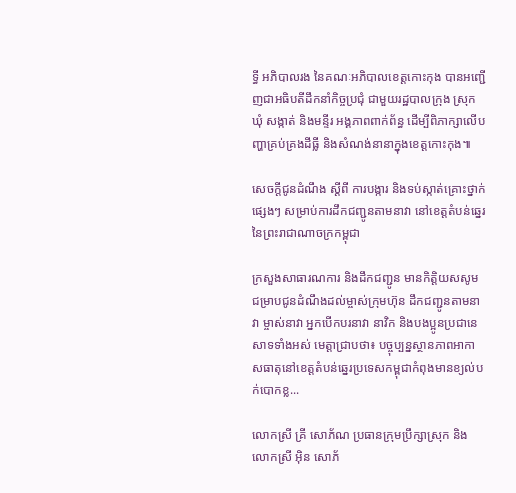ទ្ធី អភិបាលរង នៃគណៈអភិបាលខេត្តកោះកុង បានអញ្ជើញជាអធិបតីដឹកនាំកិច្ចប្រជុំ ជាមួយរដ្ឋបាលក្រុង ស្រុក ឃុំ សង្កាត់ និងមន្ទីរ អង្គភាពពាក់ព័ន្ធ ដើម្បីពិភាក្សាលើបញ្ហាគ្រប់គ្រងដីធ្លី និងសំណង់នានាក្នុងខេត្តកោះកុង៕

សេចក្ដីជូនដំណឹង ស្ដីពី ការបង្ការ និងទប់ស្កាត់គ្រោះថ្នាក់ផ្សេងៗ សម្រាប់ការដឹកជញ្ជូនតាមនាវា នៅខេត្តតំបន់ឆ្នេរ នៃព្រះរាជាណាចក្រកម្ពុជា

ក្រសួងសាធារណការ និងដឹកជញ្ជូន មានកិត្តិយសសូមជម្រាបជូនដំណឹងដល់ម្ចាស់ក្រុមហ៊ុន ដឹកជញ្ជូនតាមនាវា ម្ចាស់នាវា អ្នកបើកបរនាវា នាវិក និងបងប្អូនប្រជានេសាទទាំងអស់ មេត្តាជ្រាបថា៖ បច្ចុប្បន្នស្ថានភាពអាកាសធាតុនៅខេត្តតំបន់ឆ្នេរប្រទេសកម្ពុជាកំពុងមានខ្យល់បក់បោកខ្ល...

លោកស្រី គ្រី សោភ័ណ ប្រធានក្រុមប្រឹក្សាស្រុក និងលោកស្រី អុិន សោភ័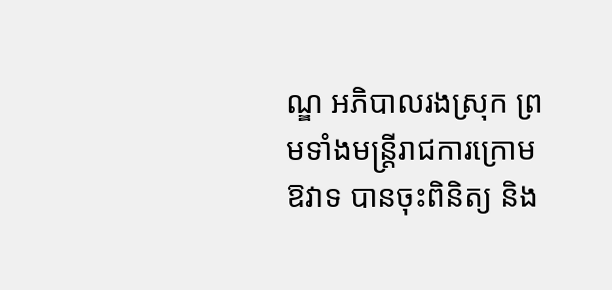ណ្ឌ អភិបាលរងស្រុក ព្រមទាំងមន្ត្រីរាជការក្រោមឱវាទ បានចុះពិនិត្យ និង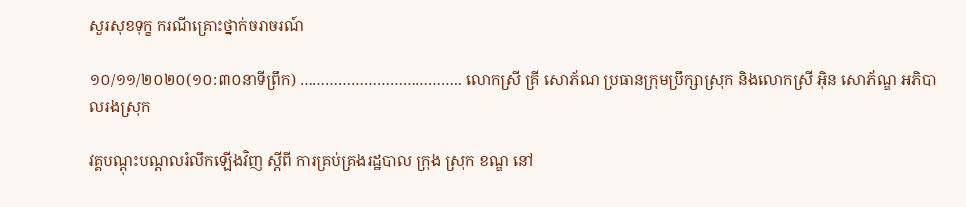សួរសុខទុក្ខ ករណីគ្រោះថ្នាក់ចរាចរណ៍

១០/១១/២០២០(១០:៣០នាទីព្រឹក) ……………………………….. លោកស្រី គ្រី សោភ័ណ ប្រធានក្រុមប្រឹក្សាស្រុក និងលោកស្រី អុិន សោភ័ណ្ឌ អភិបាលរងស្រុក

វគ្គបណ្តុះបណ្តលរំលឹកឡើងវិញ ស្តីពី ការគ្រប់គ្រងរដ្ឋបាល ក្រុង ស្រុក ខណ្ឌ នៅ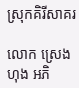ស្រុកគិរីសាគរ

លោក ស្រេង ហុង អភិ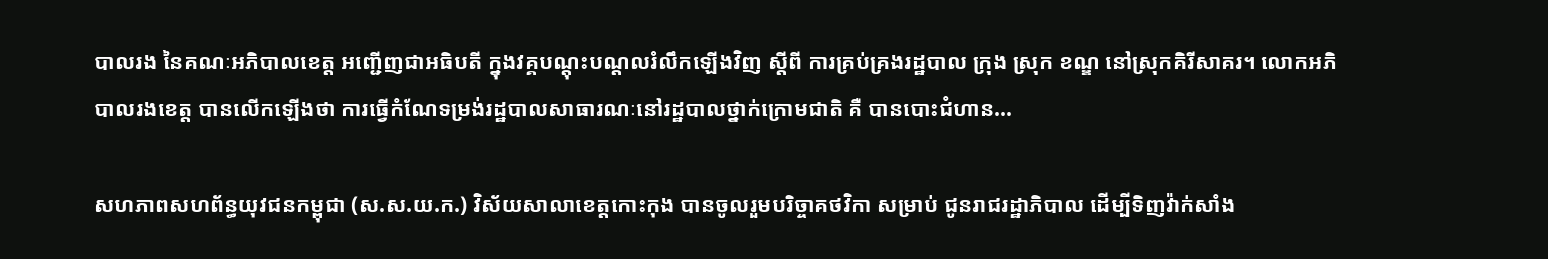បាលរង នៃគណៈអភិបាលខេត្ត អញ្ជើញជាអធិបតី ក្នុងវគ្គបណ្តុះបណ្តលរំលឹកឡើងវិញ ស្តីពី ការគ្រប់គ្រងរដ្ឋបាល ក្រុង ស្រុក ខណ្ឌ នៅស្រុកគិរីសាគរ។ លោកអភិបាលរងខេត្ត បានលើកឡើងថា ការធ្វើកំណែទម្រង់រដ្ឋបាលសាធារណៈនៅរដ្ឋបាលថ្នាក់ក្រោមជាតិ គឺ បានបោះជំហាន...

សហភាពសហព័ន្ធយុវជនកម្ពុជា (ស.ស.យ.ក.) វិស័យសាលាខេត្តកោះកុង បានចូលរួមបរិច្ចាគថវិកា សម្រាប់ ជូនរាជរដ្ឋាភិបាល ដើម្បីទិញវ៉ាក់សាំង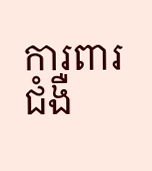ការពារជំងឺ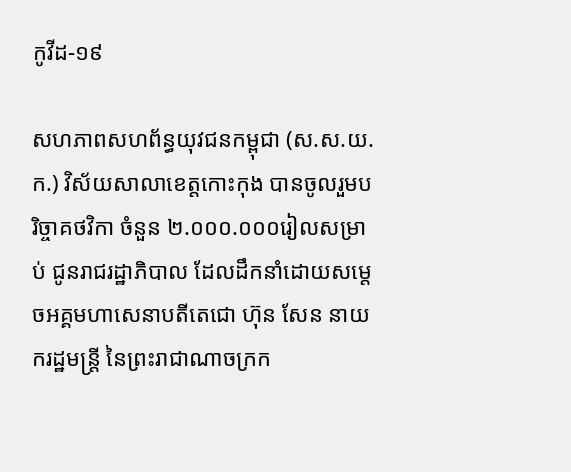កូវីដ-១៩

សហភាពសហព័ន្ធយុវជនកម្ពុជា (ស.ស.យ.ក.) វិស័យសាលាខេត្តកោះកុង បានចូលរួមបរិច្ចាគថវិកា ចំនួន ២.០០០.០០០រៀលសម្រាប់ ជូនរាជរដ្ឋាភិបាល ដែលដឹកនាំដោយសម្តេចអគ្គមហាសេនាបតីតេជោ ហ៊ុន សែន នាយករដ្ឋមន្រ្តី នៃព្រះរាជាណាចក្រក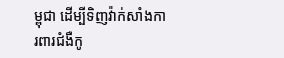ម្ពុជា ដើម្បីទិញវ៉ាក់សាំងការពារជំងឺកូ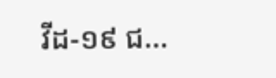វីដ-១៩ ជ...